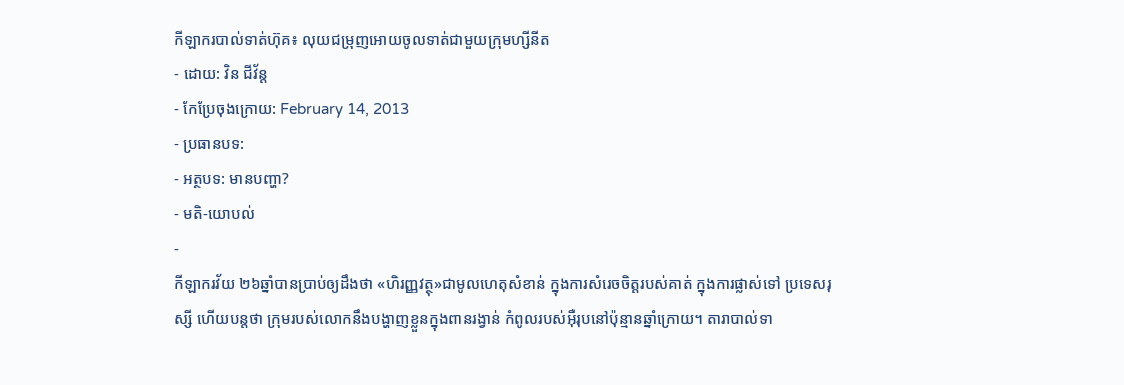កីឡាករបាល់ទាត់ហ៊ុគ៖ លុយជម្រុញអោយចូលទាត់ជាមួយក្រុមហ្សីនីត
- ដោយ: វិន ជីវ័ន្ត
- កែប្រែចុងក្រោយ: February 14, 2013
- ប្រធានបទ:
- អត្ថបទ: មានបញ្ហា?
- មតិ-យោបល់
-
កីឡាករវ័យ ២៦ឆ្នាំបានប្រាប់ឲ្យដឹងថា «ហិរញ្ញវត្ថុ»ជាមូលហេតុសំខាន់ ក្នុងការសំរេចចិត្តរបស់គាត់ ក្នុងការផ្លាស់ទៅ ប្រទេសរុស្សី ហើយបន្តថា ក្រុមរបស់លោកនឹងបង្ហាញខ្លួនក្នុងពានរង្វាន់ កំពូលរបស់អ៊ឺរុបនៅប៉ុន្មានឆ្នាំក្រោយ។ តារាបាល់ទា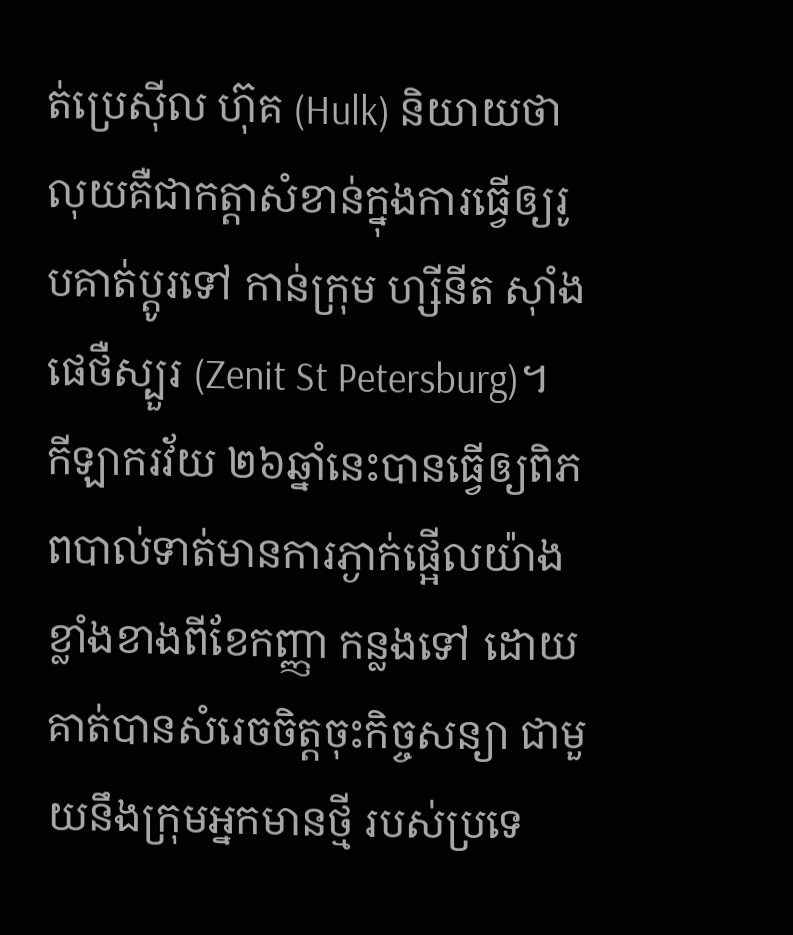ត់ប្រេស៊ីល ហ៊ុគ (Hulk) និយាយថា លុយគឺជាកត្តាសំខាន់ក្នុងការធ្វើឲ្យរូបគាត់ប្តូរទៅ កាន់ក្រុម ហ្សីនីត ស៊ាំង ផេថឺស្បួរ (Zenit St Petersburg)។
កីឡាករវ័យ ២៦ឆ្នាំនេះបានធ្វើឲ្យពិភពបាល់ទាត់មានការភ្ងាក់ផ្អើលយ៉ាងខ្លាំងខាងពីខែកញ្ញា កន្លងទៅ ដោយគាត់បានសំរេចចិត្តចុះកិច្ចសន្យា ជាមួយនឹងក្រុមអ្នកមានថ្មី របស់ប្រទេ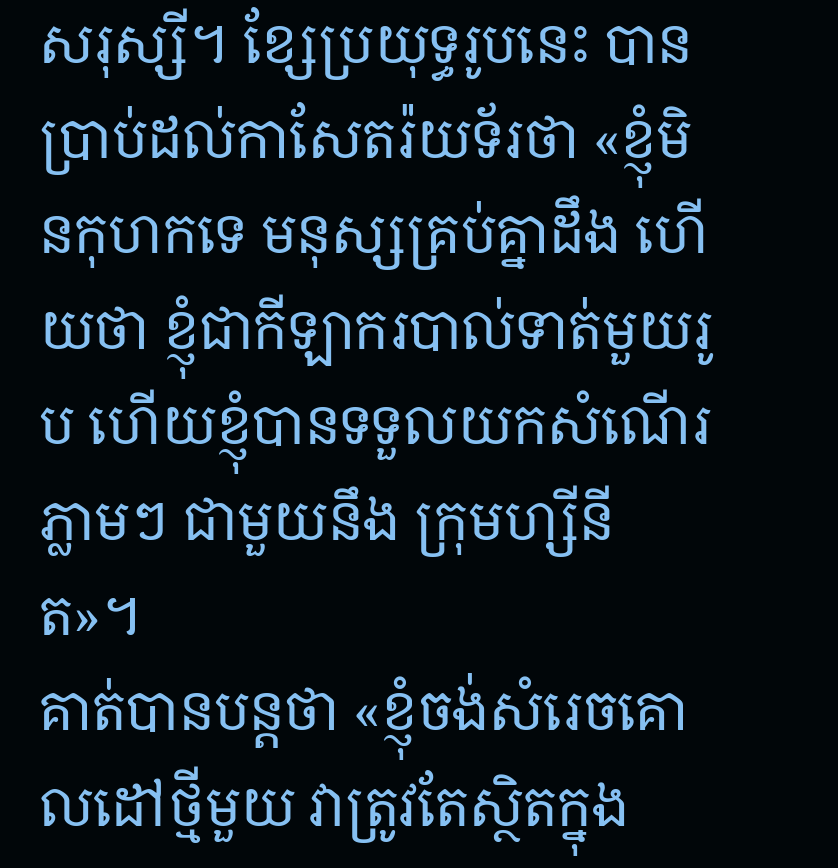សរុស្សី។ ខ្សែប្រយុទ្ធរូបនេះ បានប្រាប់ដល់កាសែតរ៉យទ័រថា «ខ្ញុំមិនកុហកទេ មនុស្សគ្រប់គ្នាដឹង ហើយថា ខ្ញុំជាកីឡាករបាល់ទាត់មួយរូប ហើយខ្ញុំបានទទួលយកសំណើរភ្លាមៗ ជាមួយនឹង ក្រុមហ្សីនីត»។
គាត់បានបន្តថា «ខ្ញុំចង់សំរេចគោលដៅថ្មីមួយ វាត្រូវតែស្ថិតក្នុង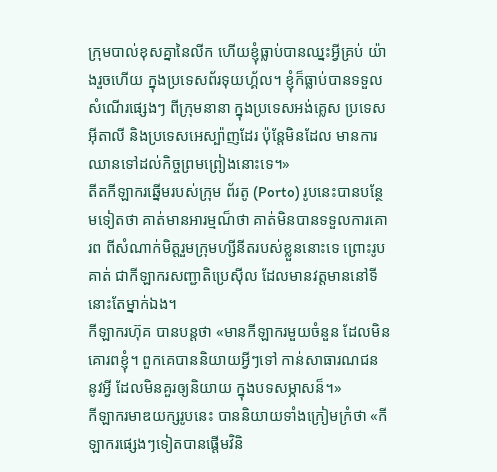ក្រុមបាល់ខុសគ្នានៃលីក ហើយខ្ញុំធ្លាប់បានឈ្នះអ្វីគ្រប់ យ៉ាងរួចហើយ ក្នុងប្រទេសព័រទុយហ្គ័ល។ ខ្ញុំក៏ធ្លាប់បានទទួលសំណើរផ្សេងៗ ពីក្រុមនានា ក្នុងប្រទេសអង់គ្លេស ប្រទេសអ៊ីតាលី និងប្រទេសអេស្ប៉ាញដែរ ប៉ុន្តែមិនដែល មានការឈានទៅដល់កិច្ចព្រមព្រៀងនោះទេ។»
តីតកីឡាករឆ្នើមរបស់ក្រុម ព័រតូ (Porto) រូបនេះបានបន្ថែមទៀតថា គាត់មានអារម្មណ៏ថា គាត់មិនបានទទួលការគោរព ពីសំណាក់មិត្តរួមក្រុមហ្សីនីតរបស់ខ្លួននោះទេ ព្រោះរូបគាត់ ជាកីឡាករសញ្ជាតិប្រេស៊ីល ដែលមានវត្តមាននៅទីនោះតែម្នាក់ឯង។
កីឡាករហ៊ុគ បានបន្តថា «មានកីឡាករមួយចំនួន ដែលមិនគោរពខ្ញុំ។ ពួកគេបាននិយាយអ្វីៗទៅ កាន់សាធារណជន នូវអ្វី ដែលមិនគួរឲ្យនិយាយ ក្នុងបទសម្ភាសន៏។»
កីឡាករមាឌយក្សរូបនេះ បាននិយាយទាំងក្រៀមក្រំថា «កីឡាករផ្សេងៗទៀតបានផ្តើមវិនិ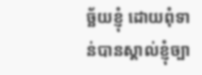ច្ឆ័យខ្ញុំ ដោយពុំទាន់បានស្គាល់ខ្ញុំច្បា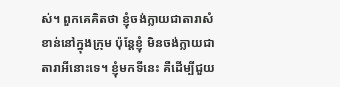ស់។ ពួកគេគិតថា ខ្ញុំចង់ក្លាយជាតារាសំខាន់នៅក្នុងក្រុម ប៉ុន្តែខ្ញុំ មិនចង់ក្លាយជាតារាអីនោះទេ។ ខ្ញុំមកទីនេះ គឺដើម្បីជួយ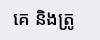គេ និងត្រូ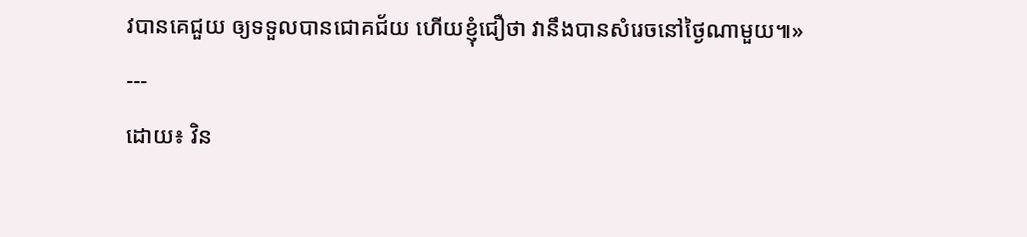វបានគេជួយ ឲ្យទទួលបានជោគជ័យ ហើយខ្ញុំជឿថា វានឹងបានសំរេចនៅថ្ងៃណាមួយ៕»
---
ដោយ៖ វិន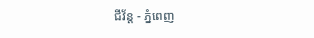ជីវ័ន្ត - ភ្នំពេញ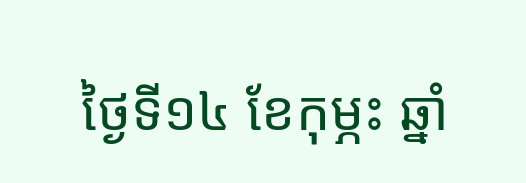ថ្ងៃទី១៤ ខែកុម្ភះ ឆ្នាំ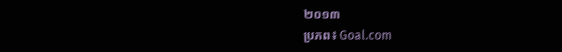២០១៣
ប្រភព៖ Goal.com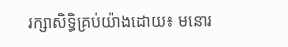រក្សាសិទ្ធិគ្រប់យ៉ាងដោយ៖ មនោរ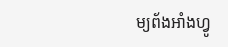ម្យព័ងអាំងហ្វូ